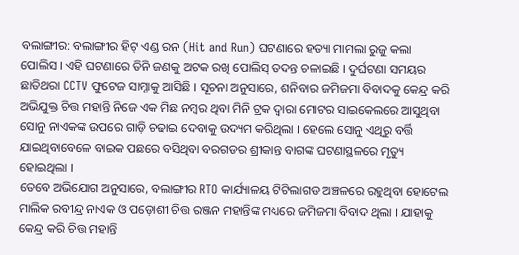ବଲାଙ୍ଗୀର: ବଲାଙ୍ଗୀର ହିଟ୍ ଏଣ୍ଡ ରନ (Hit and Run) ଘଟଣାରେ ହତ୍ୟା ମାମଲା ରୁଜୁ କଲା ପୋଲିସ । ଏହି ଘଟଣାରେ ତିନି ଜଣକୁ ଅଟକ ରଖି ପୋଲିସ୍ ତଦନ୍ତ ଚଳାଇଛି । ଦୁର୍ଘଟଣା ସମୟର ଛାତିଥରା CCTV ଫୁଟେଜ ସାମ୍ନାକୁ ଆସିଛି । ସୂଚନା ଅନୁସାରେ, ଶନିବାର ଜମିଜମା ବିବାଦକୁ କେନ୍ଦ୍ର କରି ଅଭିଯୁକ୍ତ ଚିତ୍ତ ମହାନ୍ତି ନିଜେ ଏକ ମିଛ ନମ୍ବର ଥିବା ମିନି ଟ୍ରକ ଦ୍ବାରା ମୋଟର ସାଇକେଲରେ ଆସୁଥିବା ସୋନୁ ନାଏକଙ୍କ ଉପରେ ଗାଡ଼ି ଚଢାଇ ଦେବାକୁ ଉଦ୍ୟମ କରିଥିଲା । ହେଲେ ସୋନୁ ଏଥିରୁ ବର୍ତ୍ତି ଯାଇଥିବାବେଳେ ବାଇକ ପଛରେ ବସିଥିବା ବରଗଡର ଶ୍ରୀକାନ୍ତ ବାଗଙ୍କ ଘଟଣାସ୍ଥଳରେ ମୃତ୍ୟୁ ହୋଇଥିଲା ।
ତେବେ ଅଭିଯୋଗ ଅନୁସାରେ, ବଲାଙ୍ଗୀର RTO କାର୍ଯ୍ୟାଳୟ ଟିଟିଲାଗଡ ଅଞ୍ଚଳରେ ରହୁଥିବା ହୋଟେଲ ମାଲିକ ରବୀନ୍ଦ୍ର ନାଏକ ଓ ପଡ଼ୋଶୀ ଚିତ୍ତ ରଞ୍ଜନ ମହାନ୍ତିଙ୍କ ମଧ୍ୟରେ ଜମିଜମା ବିବାଦ ଥିଲା । ଯାହାକୁ କେନ୍ଦ୍ର କରି ଚିତ୍ତ ମହାନ୍ତି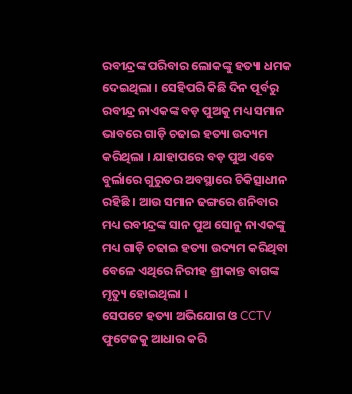ରବୀନ୍ଦ୍ରଙ୍କ ପରିବାର ଲୋକଙ୍କୁ ହତ୍ୟା ଧମକ ଦେଇଥିଲା । ସେହିପରି କିଛି ଦିନ ପୂର୍ବରୁ ରବୀନ୍ଦ୍ର ନାଏକଙ୍କ ବଡ଼ ପୁଅକୁ ମଧ୍ୟ ସମାନ ଭାବରେ ଗାଡ଼ି ଚଢାଇ ହତ୍ୟା ଉଦ୍ୟମ କରିଥିଲା । ଯାହାପରେ ବଡ଼ ପୁଅ ଏବେ ବୁର୍ଲାରେ ଗୁରୁତର ଅବସ୍ଥାରେ ଚିକିତ୍ସାଧୀନ ରହିଛି । ଆଉ ସମାନ ଢଙ୍ଗରେ ଶନିବାର ମଧ୍ୟ ରବୀନ୍ଦ୍ରଙ୍କ ସାନ ପୁଅ ସୋନୁ ନାଏକଙ୍କୁ ମଧ୍ୟ ଗାଡ଼ି ଚଢାଇ ହତ୍ୟା ଉଦ୍ୟମ କରିଥିବା ବେଳେ ଏଥିରେ ନିରୀହ ଶ୍ରୀକାନ୍ତ ବାଗଙ୍କ ମୃତ୍ୟୁ ହୋଇଥିଲା ।
ସେପଟେ ହତ୍ୟା ଅଭିଯୋଗ ଓ CCTV ଫୁଟେଜକୁ ଆଧାର କରି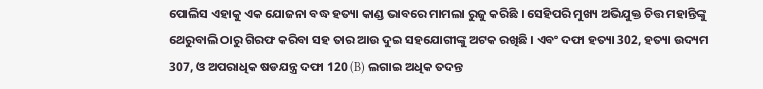ପୋଲିସ ଏହାକୁ ଏକ ଯୋଜନା ବଦ୍ଧ ହତ୍ୟା କାଣ୍ଡ ଭାବରେ ମାମଲା ରୁଜୁ କରିଛି । ସେହିପରି ମୁଖ୍ୟ ଅଭିଯୁକ୍ତ ଚିତ୍ତ ମହାନ୍ତିଙ୍କୁ ଥେରୁବାଲି ଠାରୁ ଗିରଫ କରିବା ସହ ତାର ଆଉ ଦୁଇ ସହଯୋଗୀଙ୍କୁ ଅଟକ ରଖିଛି । ଏବଂ ଦଫା ହତ୍ୟା 302, ହତ୍ୟା ଉଦ୍ୟମ 307, ଓ ଅପରାଧିକ ଷଡଯନ୍ତ୍ର ଦଫା 120 (B) ଲଗାଇ ଅଧିକ ତଦନ୍ତ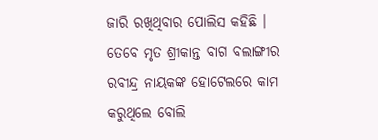ଜାରି ରଖିଥିବାର ପୋଲିସ କହିଛି । ତେବେ ମୃତ ଶ୍ରୀକାନ୍ତ ବାଗ ବଲାଙ୍ଗୀର ରବୀନ୍ଦ୍ର ନାୟକଙ୍କ ହୋଟେଲରେ କାମ କରୁଥିଲେ ବୋଲି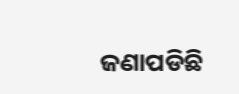ଜଣାପଡିଛି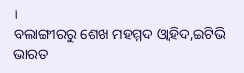।
ବଲାଙ୍ଗୀରରୁ ଶେଖ ମହମ୍ମଦ ଓ୍ବାହିଦ,ଇଟିଭି ଭାରତ